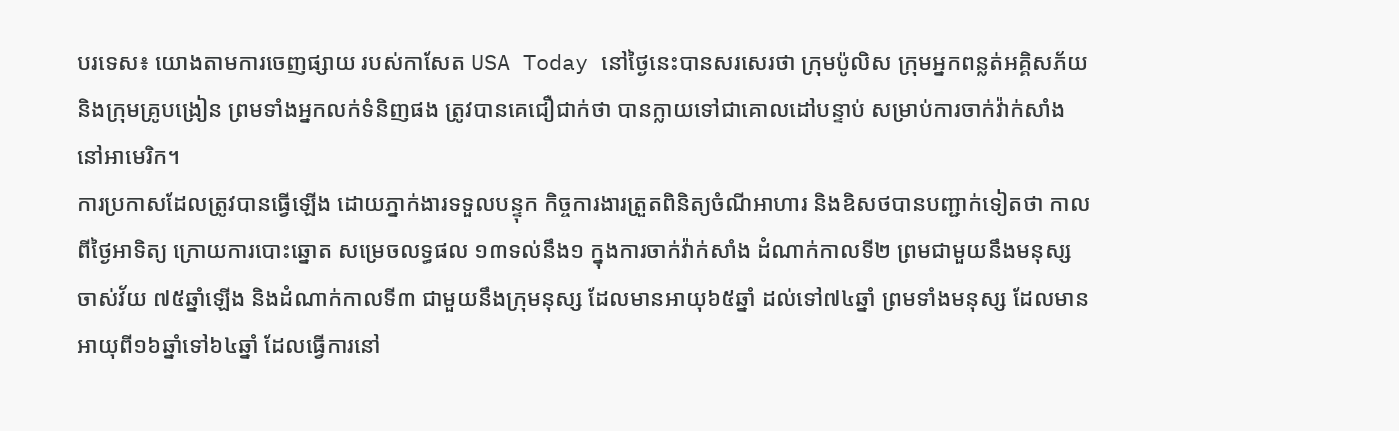បរទេស៖ យោងតាមការចេញផ្សាយ របស់កាសែត USA Today នៅថ្ងៃនេះបានសរសេរថា ក្រុមប៉ូលិស ក្រុមអ្នកពន្លត់អគ្គិសភ័យ និងក្រុមគ្រូបង្រៀន ព្រមទាំងអ្នកលក់ទំនិញផង ត្រូវបានគេជឿជាក់ថា បានក្លាយទៅជាគោលដៅបន្ទាប់ សម្រាប់ការចាក់វ៉ាក់សាំងនៅអាមេរិក។
ការប្រកាសដែលត្រូវបានធ្វើឡើង ដោយភ្នាក់ងារទទួលបន្ទុក កិច្ចការងារត្រួតពិនិត្យចំណីអាហារ និងឧិសថបានបញ្ជាក់ទៀតថា កាលពីថ្ងៃអាទិត្យ ក្រោយការបោះឆ្នោត សម្រេចលទ្ធផល ១៣ទល់នឹង១ ក្នុងការចាក់វ៉ាក់សាំង ដំណាក់កាលទី២ ព្រមជាមួយនឹងមនុស្សចាស់វ័យ ៧៥ឆ្នាំឡើង និងដំណាក់កាលទី៣ ជាមួយនឹងក្រុមនុស្ស ដែលមានអាយុ៦៥ឆ្នាំ ដល់ទៅ៧៤ឆ្នាំ ព្រមទាំងមនុស្ស ដែលមានអាយុពី១៦ឆ្នាំទៅ៦៤ឆ្នាំ ដែលធ្វើការនៅ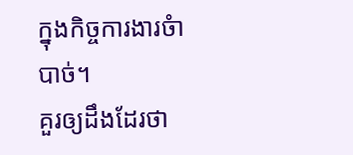ក្នុងកិច្ចការងារចំាបាច់។
គួរឲ្យដឹងដែរថា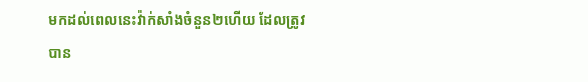មកដល់ពេលនេះវ៉ាក់សាំងចំនួន២ហើយ ដែលត្រូវបាន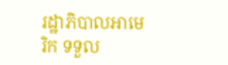រដ្ឋាភិបាលអាមេរិក ទទួល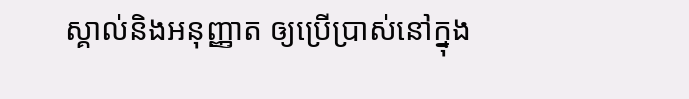ស្គាល់និងអនុញ្ញាត ឲ្យប្រើប្រាស់នៅក្នុង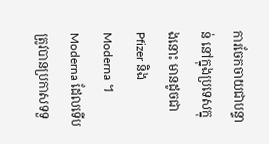ការចែកចាយជាបន្ទាន់ នៅក្នុងប្រទេសក្នុងនោះ មានដូចជា Pfizer និង Moderna ។ Moderna ដែលទើបត្រូវបានប្រកាសទទួ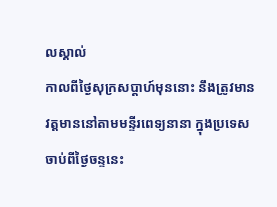លស្គាល់
កាលពីថ្ងៃសុក្រសប្តាហ៍មុននោះ នឹងត្រូវមានវត្តមាននៅតាមមន្ទីរពេទ្យនានា ក្នុងប្រទេសចាប់ពីថ្ងៃចន្ទនេះ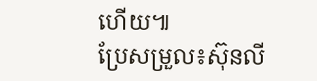ហើយ៕
ប្រែសម្រួល៖ស៊ុនលី